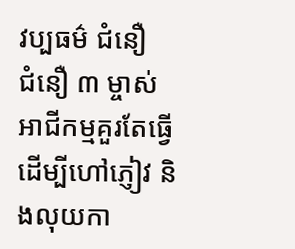វប្បធម៌ ជំនឿ
ជំនឿ ៣ ម្ចាស់អាជីកម្មគួរតែធ្វើ ដើម្បីហៅភ្ញៀវ និងលុយកា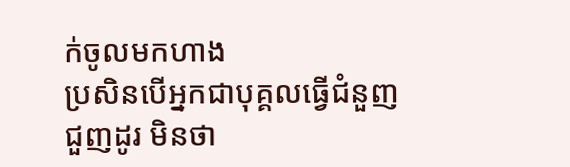ក់ចូលមកហាង
ប្រសិនបើអ្នកជាបុគ្គលធ្វើជំនួញជួញដូរ មិនថា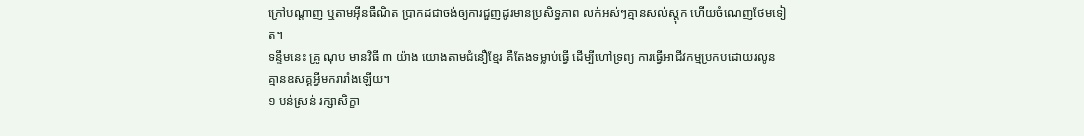ក្រៅបណ្តាញ ឬតាមអ៊ីនធឺណិត ប្រាកដជាចង់ឲ្យការជួញដូរមានប្រសិទ្ធភាព លក់អស់ៗគ្មានសល់ស្តុក ហើយចំណេញថែមទៀត។
ទន្ទឹមនេះ គ្រូ ណុប មានវិធី ៣ យ៉ាង យោងតាមជំនឿខ្មែរ គឺតែងទម្លាប់ធ្វើ ដើម្បីហៅទ្រព្យ ការធ្វើអាជីវកម្មប្រកបដោយរលូន គ្មានឧសគ្គអ្វីមករារាំងឡើយ។
១ បន់ស្រន់ រក្សាសិក្ខា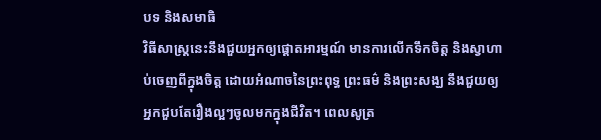បទ និងសមាធិ
វិធីសាស្ត្រនេះនឹងជួយអ្នកឲ្យផ្ដោតអារម្មណ៍ មានការលើកទឹកចិត្ត និងស្វាហាប់ចេញពីក្នុងចិត្ត ដោយអំណាចនៃព្រះពុទ្ធ ព្រះធម៌ និងព្រះសង្ឃ នឹងជួយឲ្យអ្នកជួបតែរឿងល្អៗចូលមកក្នុងជីវិត។ ពេលសូត្រ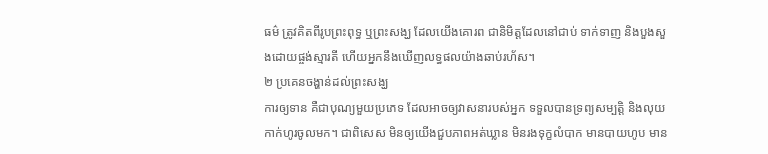ធម៌ ត្រូវគិតពីរូបព្រះពុទ្ធ ឬព្រះសង្ឃ ដែលយើងគោរព ជានិមិត្តដែលនៅជាប់ ទាក់ទាញ និងបួងសួងដោយផ្ចង់ស្មារតី ហើយអ្នកនឹងឃើញលទ្ធផលយ៉ាងឆាប់រហ័ស។
២ ប្រគេនចង្ហាន់ដល់ព្រះសង្ឃ
ការឲ្យទាន គឺជាបុណ្យមួយប្រភេទ ដែលអាចឲ្យវាសនារបស់អ្នក ទទួលបានទ្រព្យសម្បត្តិ និងលុយកាក់ហូរចូលមក។ ជាពិសេស មិនឲ្យយើងជួបភាពអត់ឃ្លាន មិនរងទុក្ខលំបាក មានបាយហូប មាន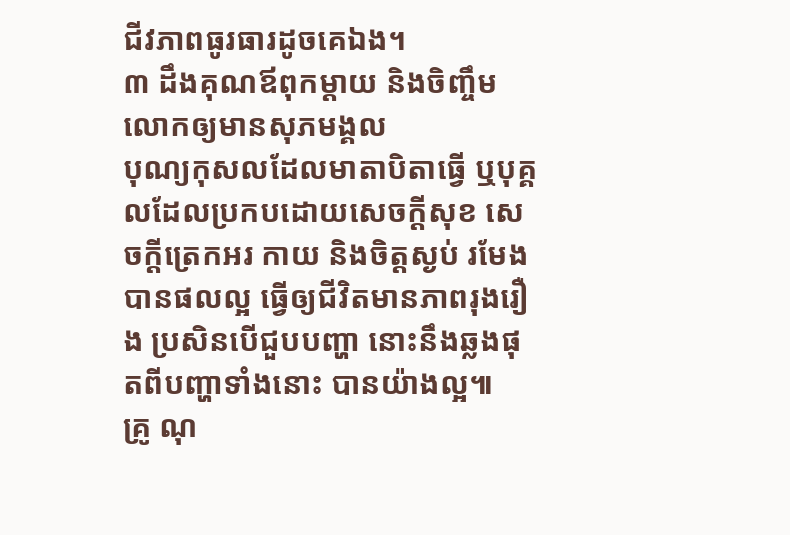ជីវភាពធូរធារដូចគេឯង។
៣ ដឹងគុណឪពុកម្ដាយ និងចិញ្ចឹមលោកឲ្យមានសុភមង្គល
បុណ្យកុសលដែលមាតាបិតាធ្វើ ឬបុគ្គលដែលប្រកបដោយសេចក្ដីសុខ សេចក្ដីត្រេកអរ កាយ និងចិត្តស្ងប់ រមែងបានផលល្អ ធ្វើឲ្យជីវិតមានភាពរុងរឿង ប្រសិនបើជួបបញ្ហា នោះនឹងឆ្លងផុតពីបញ្ហាទាំងនោះ បានយ៉ាងល្អ៕
គ្រូ ណុ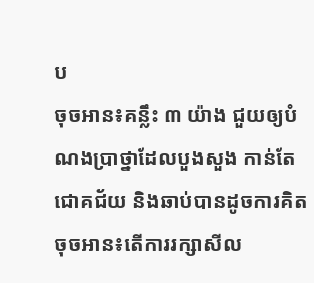ប
ចុចអាន៖គន្លឹះ ៣ យ៉ាង ជួយឲ្យបំណងប្រាថ្នាដែលបួងសួង កាន់តែជោគជ័យ និងឆាប់បានដូចការគិត
ចុចអាន៖តើការរក្សាសីល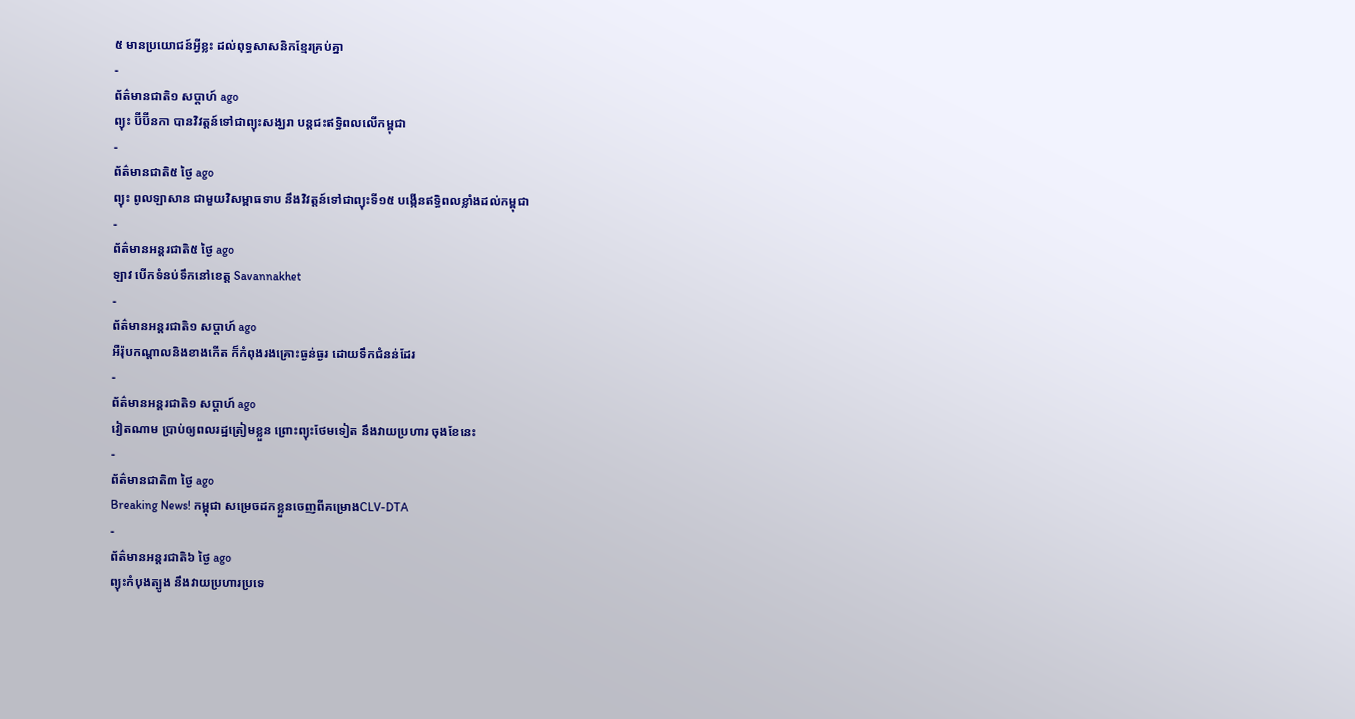៥ មានប្រយោជន៍អ្វីខ្លះ ដល់ពុទ្ធសាសនិកខ្មែរគ្រប់គ្នា
-
ព័ត៌មានជាតិ១ សប្តាហ៍ ago
ព្យុះ ប៊ីប៊ីនកា បានវិវត្តន៍ទៅជាព្យុះសង្ឃរា បន្តជះឥទ្ធិពលលើកម្ពុជា
-
ព័ត៌មានជាតិ៥ ថ្ងៃ ago
ព្យុះ ពូលឡាសាន ជាមួយវិសម្ពាធទាប នឹងវិវត្តន៍ទៅជាព្យុះទី១៥ បង្កើនឥទ្ធិពលខ្លាំងដល់កម្ពុជា
-
ព័ត៌មានអន្ដរជាតិ៥ ថ្ងៃ ago
ឡាវ បើកទំនប់ទឹកនៅខេត្ត Savannakhet
-
ព័ត៌មានអន្ដរជាតិ១ សប្តាហ៍ ago
អឺរ៉ុបកណ្តាលនិងខាងកើត ក៏កំពុងរងគ្រោះធ្ងន់ធ្ងរ ដោយទឹកជំនន់ដែរ
-
ព័ត៌មានអន្ដរជាតិ១ សប្តាហ៍ ago
វៀតណាម ប្រាប់ឲ្យពលរដ្ឋត្រៀមខ្លួន ព្រោះព្យុះថែមទៀត នឹងវាយប្រហារ ចុងខែនេះ
-
ព័ត៌មានជាតិ៣ ថ្ងៃ ago
Breaking News! កម្ពុជា សម្រេចដកខ្លួនចេញពីគម្រោងCLV-DTA
-
ព័ត៌មានអន្ដរជាតិ៦ ថ្ងៃ ago
ព្យុះកំបុងត្បូង នឹងវាយប្រហារប្រទេ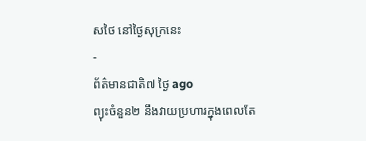សថៃ នៅថ្ងៃសុក្រនេះ
-
ព័ត៌មានជាតិ៧ ថ្ងៃ ago
ព្យុះចំនួន២ នឹងវាយប្រហារក្នុងពេលតែ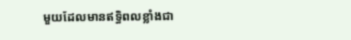មួយដែលមានឥទ្ធិពលខ្លាំងជា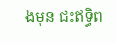ងមុន ជះឥទ្ធិព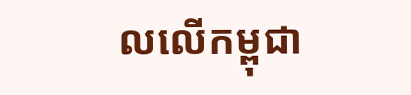លលើកម្ពុជា